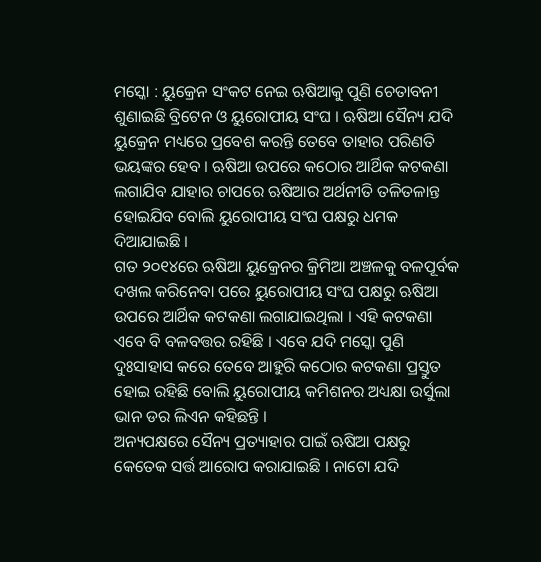ମସ୍କୋ : ୟୁକ୍ରେନ ସଂକଟ ନେଇ ଋଷିଆକୁ ପୁଣି ଚେତାବନୀ ଶୁଣାଇଛି ବ୍ରିଟେନ ଓ ୟୁରୋପୀୟ ସଂଘ । ଋଷିଆ ସୈନ୍ୟ ଯଦି ୟୁକ୍ରେନ ମଧ୍ୟରେ ପ୍ରବେଶ କରନ୍ତି ତେବେ ତାହାର ପରିଣତି ଭୟଙ୍କର ହେବ । ଋଷିଆ ଉପରେ କଠୋର ଆର୍ଥିକ କଟକଣା ଲଗାଯିବ ଯାହାର ଚାପରେ ଋଷିଆର ଅର୍ଥନୀତି ତଳିତଳାନ୍ତ ହୋଇଯିବ ବୋଲି ୟୁରୋପୀୟ ସଂଘ ପକ୍ଷରୁ ଧମକ ଦିଆଯାଇଛି ।
ଗତ ୨୦୧୪ରେ ଋଷିଆ ୟୁକ୍ରେନର କ୍ରିମିଆ ଅଞ୍ଚଳକୁ ବଳପୂର୍ବକ ଦଖଲ କରିନେବା ପରେ ୟୁରୋପୀୟ ସଂଘ ପକ୍ଷରୁ ଋଷିଆ ଉପରେ ଆର୍ଥିକ କଟକଣା ଲଗାଯାଇଥିଲା । ଏହି କଟକଣା ଏବେ ବି ବଳବତ୍ତର ରହିଛି । ଏବେ ଯଦି ମସ୍କୋ ପୁଣି ଦୁଃସାହାସ କରେ ତେବେ ଆହୁରି କଠୋର କଟକଣା ପ୍ରସ୍ତୁତ ହୋଇ ରହିଛି ବୋଲି ୟୁରୋପୀୟ କମିଶନର ଅଧ୍ୟକ୍ଷା ଉର୍ସୁଲା ଭାନ ଡର ଲିଏନ କହିଛନ୍ତି ।
ଅନ୍ୟପକ୍ଷରେ ସୈନ୍ୟ ପ୍ରତ୍ୟାହାର ପାଇଁ ଋଷିଆ ପକ୍ଷରୁ କେତେକ ସର୍ତ୍ତ ଆରୋପ କରାଯାଇଛି । ନାଟୋ ଯଦି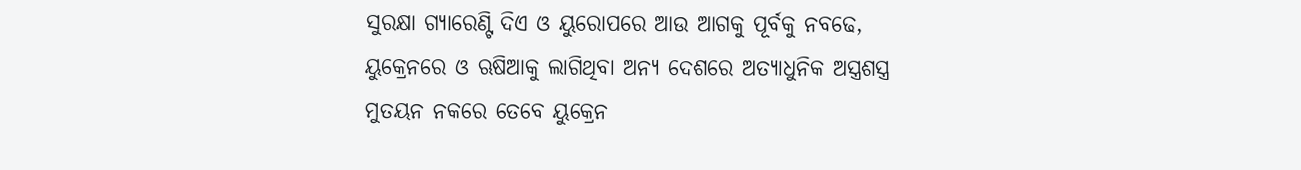ସୁରକ୍ଷା ଗ୍ୟାରେଣ୍ଟି ଦିଏ ଓ ୟୁରୋପରେ ଆଉ ଆଗକୁ ପୂର୍ବକୁ ନବଢେ, ୟୁକ୍ରେନରେ ଓ ଋଷିଆକୁ ଲାଗିଥିବା ଅନ୍ୟ ଦେଶରେ ଅତ୍ୟାଧୁନିକ ଅସ୍ତ୍ରଶସ୍ତ୍ର ମୁତୟନ ନକରେ ତେବେ ୟୁକ୍ରେନ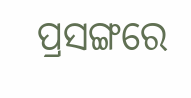ପ୍ରସଙ୍ଗରେ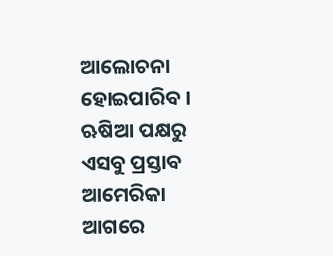ଆଲୋଚନା ହୋଇପାରିବ । ଋଷିଆ ପକ୍ଷରୁ ଏସବୁ ପ୍ରସ୍ତାବ ଆମେରିକା ଆଗରେ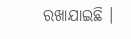ରଖାଯାଇଛି ।